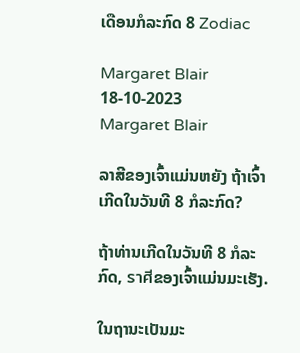ເດືອນກໍລະກົດ 8 Zodiac

Margaret Blair 18-10-2023
Margaret Blair

ລາສີຂອງເຈົ້າແມ່ນຫຍັງ ຖ້າເຈົ້າເກີດໃນວັນທີ 8 ກໍລະກົດ?

ຖ້າທ່ານເກີດໃນວັນທີ 8 ກໍລະກົດ, ราศีຂອງເຈົ້າແມ່ນມະເຮັງ.

ໃນຖານະເປັນມະ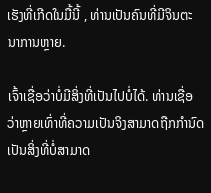ເຮັງທີ່ເກີດໃນມື້ນີ້ , ທ່ານເປັນຄົນທີ່ມີຈິນຕະນາການຫຼາຍ.

ເຈົ້າເຊື່ອວ່າບໍ່ມີສິ່ງທີ່ເປັນໄປບໍ່ໄດ້. ທ່ານເຊື່ອວ່າຫຼາຍເທົ່າທີ່ຄວາມເປັນຈິງສາມາດຖືກກໍານົດເປັນສິ່ງທີ່ບໍ່ສາມາດ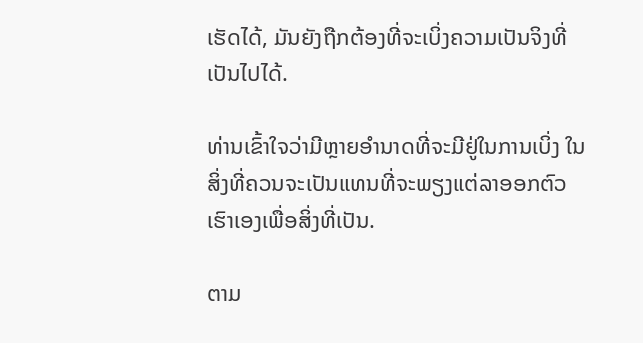ເຮັດໄດ້, ມັນຍັງຖືກຕ້ອງທີ່ຈະເບິ່ງຄວາມເປັນຈິງທີ່ເປັນໄປໄດ້.

ທ່ານເຂົ້າໃຈວ່າມີຫຼາຍອໍານາດທີ່ຈະມີຢູ່ໃນການເບິ່ງ ໃນສິ່ງທີ່ຄວນຈະເປັນແທນທີ່ຈະພຽງແຕ່ລາອອກຕົວເຮົາເອງເພື່ອສິ່ງທີ່ເປັນ.

ຕາມ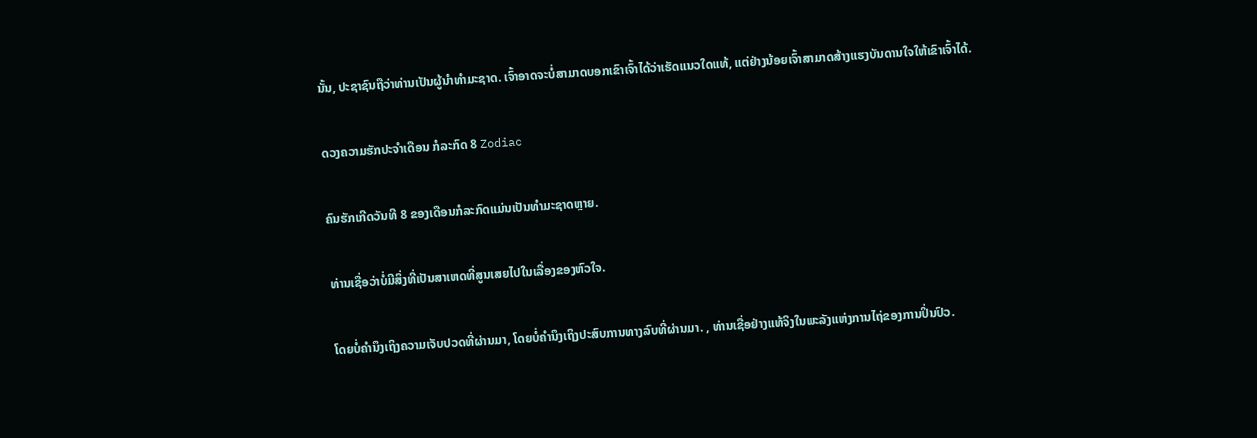ນັ້ນ, ປະຊາຊົນຖືວ່າທ່ານເປັນຜູ້ນໍາທໍາມະຊາດ. ເຈົ້າອາດຈະບໍ່ສາມາດບອກເຂົາເຈົ້າໄດ້ວ່າເຮັດແນວໃດແທ້, ແຕ່ຢ່າງນ້ອຍເຈົ້າສາມາດສ້າງແຮງບັນດານໃຈໃຫ້ເຂົາເຈົ້າໄດ້.

ດວງຄວາມຮັກປະຈຳເດືອນ ກໍລະກົດ 8 Zodiac

ຄົນຮັກເກີດວັນທີ 8 ຂອງເດືອນກໍລະກົດແມ່ນເປັນທໍາມະຊາດຫຼາຍ.

ທ່ານເຊື່ອວ່າບໍ່ມີສິ່ງທີ່ເປັນສາເຫດທີ່ສູນເສຍໄປໃນເລື່ອງຂອງຫົວໃຈ.

ໂດຍບໍ່ຄໍານຶງເຖິງຄວາມເຈັບປວດທີ່ຜ່ານມາ, ໂດຍບໍ່ຄໍານຶງເຖິງປະສົບການທາງລົບທີ່ຜ່ານມາ. , ທ່ານເຊື່ອຢ່າງແທ້ຈິງໃນພະລັງແຫ່ງການໄຖ່ຂອງການປິ່ນປົວ.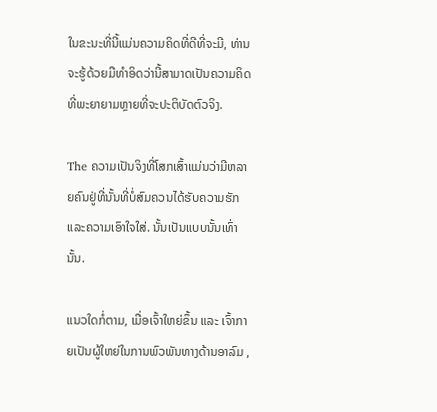ໃນຂະນະທີ່ນີ້ແມ່ນຄວາມຄິດທີ່ດີທີ່ຈະມີ, ທ່ານຈະຮູ້ດ້ວຍມືທໍາອິດວ່ານີ້ສາມາດເປັນຄວາມຄິດທີ່ພະຍາຍາມຫຼາຍທີ່ຈະປະຕິບັດຕົວຈິງ.

The ຄວາມເປັນຈິງທີ່ໂສກເສົ້າແມ່ນວ່າມີຫລາຍຄົນຢູ່ທີ່ນັ້ນທີ່ບໍ່ສົມຄວນໄດ້ຮັບຄວາມຮັກແລະຄວາມເອົາໃຈໃສ່. ນັ້ນເປັນແບບນັ້ນເທົ່ານັ້ນ.

ແນວໃດກໍ່ຕາມ, ເມື່ອເຈົ້າໃຫຍ່ຂຶ້ນ ແລະ ເຈົ້າກາຍເປັນຜູ້ໃຫຍ່ໃນການພົວພັນທາງດ້ານອາລົມ ,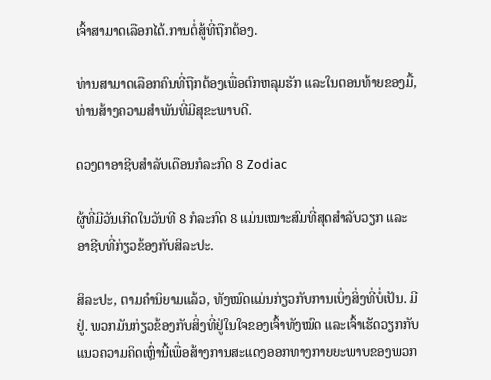ເຈົ້າສາມາດເລືອກໄດ້.ການຕໍ່ສູ້ທີ່ຖືກຕ້ອງ.

ທ່ານສາມາດເລືອກຄົນທີ່ຖືກຕ້ອງເພື່ອຕົກຫລຸມຮັກ ແລະໃນຕອນທ້າຍຂອງມື້, ທ່ານສ້າງຄວາມສໍາພັນທີ່ມີສຸຂະພາບດີ.

ດວງຕາອາຊີບສໍາລັບເດືອນກໍລະກົດ 8 Zodiac

ຜູ້ທີ່ມີວັນເກີດໃນວັນທີ 8 ກໍລະກົດ 8 ແມ່ນເໝາະສົມທີ່ສຸດສຳລັບວຽກ ແລະອາຊີບທີ່ກ່ຽວຂ້ອງກັບສິລະປະ.

ສິລະປະ, ຕາມຄຳນິຍາມແລ້ວ, ທັງໝົດແມ່ນກ່ຽວກັບການເບິ່ງສິ່ງທີ່ບໍ່ເປັນ. ມີຢູ່. ພວກມັນກ່ຽວຂ້ອງກັບສິ່ງທີ່ຢູ່ໃນໃຈຂອງເຈົ້າທັງໝົດ ແລະເຈົ້າເຮັດວຽກກັບແນວຄວາມຄິດເຫຼົ່ານີ້ເພື່ອສ້າງການສະແດງອອກທາງກາຍຍະພາບຂອງພວກ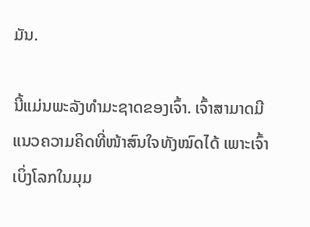ມັນ.

ນີ້ແມ່ນພະລັງທໍາມະຊາດຂອງເຈົ້າ. ເຈົ້າສາມາດມີແນວຄວາມຄິດທີ່ໜ້າສົນໃຈທັງໝົດໄດ້ ເພາະເຈົ້າເບິ່ງໂລກໃນມຸມ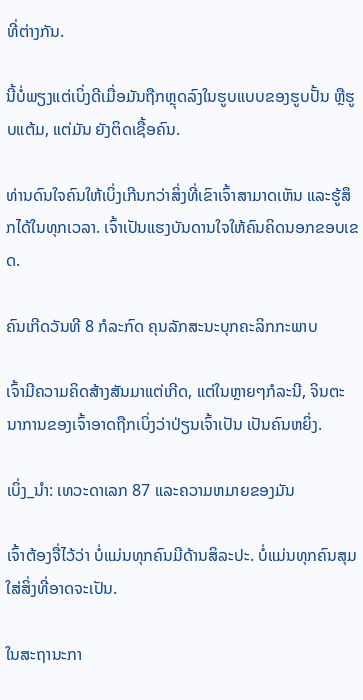ທີ່ຕ່າງກັນ.

ນີ້ບໍ່ພຽງແຕ່ເບິ່ງດີເມື່ອມັນຖືກຫຼຸດລົງໃນຮູບແບບຂອງຮູບປັ້ນ ຫຼືຮູບແຕ້ມ, ແຕ່ມັນ ຍັງຕິດເຊື້ອຄົນ.

ທ່ານດົນໃຈຄົນໃຫ້ເບິ່ງເກີນກວ່າສິ່ງທີ່ເຂົາເຈົ້າສາມາດເຫັນ ແລະຮູ້ສຶກໄດ້ໃນທຸກເວລາ. ເຈົ້າເປັນແຮງບັນດານໃຈໃຫ້ຄົນຄິດນອກຂອບເຂດ.

ຄົນເກີດວັນທີ 8 ກໍລະກົດ ຄຸນລັກສະນະບຸກຄະລິກກະພາບ

ເຈົ້າມີຄວາມຄິດສ້າງສັນມາແຕ່ເກີດ, ແຕ່ໃນຫຼາຍໆກໍລະນີ, ຈິນຕະນາການຂອງເຈົ້າອາດຖືກເບິ່ງວ່າປ່ຽນເຈົ້າເປັນ ເປັນຄົນຫຍິ່ງ.

ເບິ່ງ_ນຳ: ເທວະດາເລກ 87 ແລະຄວາມຫມາຍຂອງມັນ

ເຈົ້າຕ້ອງຈື່ໄວ້ວ່າ ບໍ່ແມ່ນທຸກຄົນມີດ້ານສິລະປະ. ບໍ່ແມ່ນທຸກຄົນສຸມໃສ່ສິ່ງທີ່ອາດຈະເປັນ.

ໃນສະຖານະກາ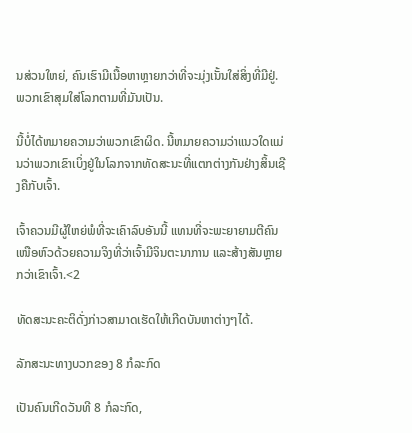ນສ່ວນໃຫຍ່, ຄົນເຮົາມີເນື້ອຫາຫຼາຍກວ່າທີ່ຈະມຸ່ງເນັ້ນໃສ່ສິ່ງທີ່ມີຢູ່. ພວກເຂົາສຸມໃສ່ໂລກຕາມທີ່ມັນເປັນ.

ນີ້ບໍ່ໄດ້ຫມາຍຄວາມວ່າພວກເຂົາຜິດ. ນີ້ຫມາຍຄວາມວ່າແນວໃດແມ່ນວ່າພວກເຂົາເບິ່ງຢູ່ໃນໂລກຈາກທັດສະນະທີ່ແຕກຕ່າງກັນຢ່າງສິ້ນເຊີງຄືກັບເຈົ້າ.

ເຈົ້າຄວນມີຜູ້ໃຫຍ່ພໍທີ່ຈະເຄົາລົບອັນນີ້ ແທນທີ່ຈະພະຍາຍາມຕີຄົນເໜືອຫົວດ້ວຍຄວາມຈິງທີ່ວ່າເຈົ້າມີຈິນຕະນາການ ແລະສ້າງສັນຫຼາຍກວ່າເຂົາເຈົ້າ.<2

ທັດສະນະຄະຕິດັ່ງກ່າວສາມາດເຮັດໃຫ້ເກີດບັນຫາຕ່າງໆໄດ້.

ລັກສະນະທາງບວກຂອງ 8 ກໍລະກົດ

ເປັນຄົນເກີດວັນທີ 8 ກໍລະກົດ,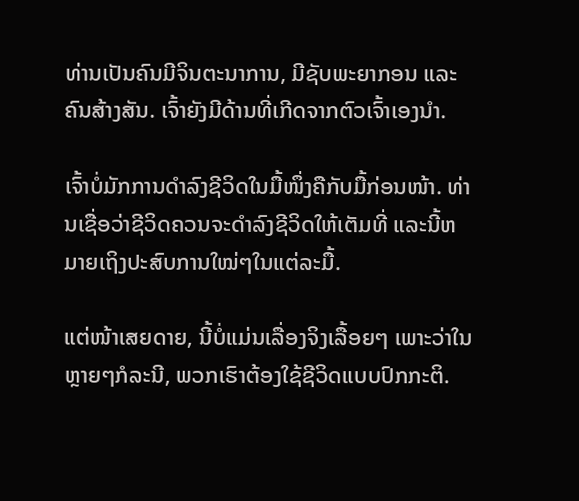ທ່ານເປັນຄົນມີຈິນຕະນາການ, ມີຊັບພະຍາກອນ ແລະ ຄົນສ້າງສັນ. ເຈົ້າຍັງມີດ້ານທີ່ເກີດຈາກຕົວເຈົ້າເອງນຳ.

ເຈົ້າບໍ່ມັກການດຳລົງຊີວິດໃນມື້ໜຶ່ງຄືກັບມື້ກ່ອນໜ້າ. ທ່ານເຊື່ອວ່າຊີວິດຄວນຈະດໍາລົງຊີວິດໃຫ້ເຕັມທີ່ ແລະນີ້ຫມາຍເຖິງປະສົບການໃໝ່ໆໃນແຕ່ລະມື້.

ແຕ່ໜ້າເສຍດາຍ, ນີ້ບໍ່ແມ່ນເລື່ອງຈິງເລື້ອຍໆ ເພາະວ່າໃນຫຼາຍໆກໍລະນີ, ພວກເຮົາຕ້ອງໃຊ້ຊີວິດແບບປົກກະຕິ.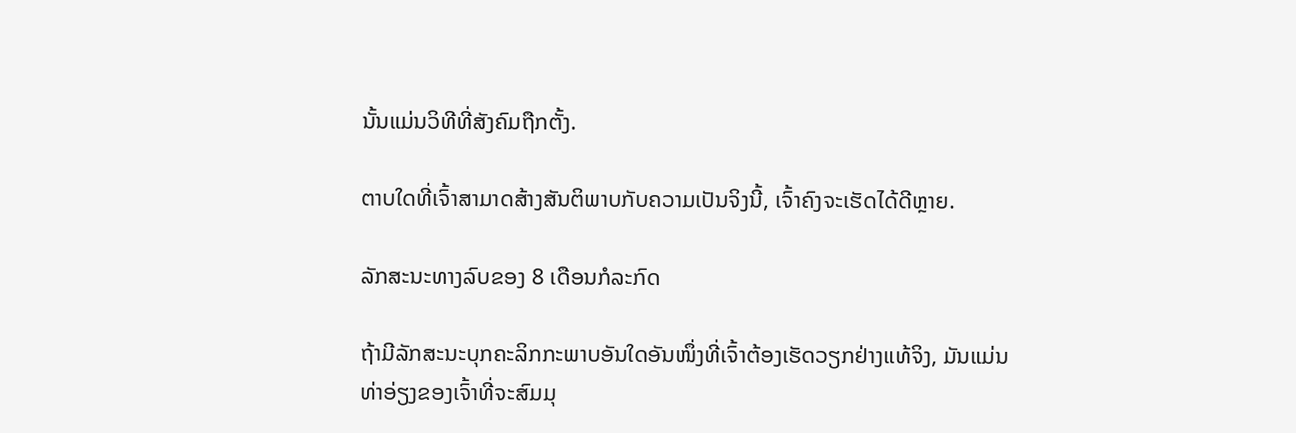ນັ້ນແມ່ນວິທີທີ່ສັງຄົມຖືກຕັ້ງ.

ຕາບໃດທີ່ເຈົ້າສາມາດສ້າງສັນຕິພາບກັບຄວາມເປັນຈິງນີ້, ເຈົ້າຄົງຈະເຮັດໄດ້ດີຫຼາຍ.

ລັກສະນະທາງລົບຂອງ 8 ເດືອນກໍລະກົດ

ຖ້າມີລັກສະນະບຸກຄະລິກກະພາບອັນໃດອັນໜຶ່ງທີ່ເຈົ້າຕ້ອງເຮັດວຽກຢ່າງແທ້ຈິງ, ມັນແມ່ນທ່າອ່ຽງຂອງເຈົ້າທີ່ຈະສົມມຸ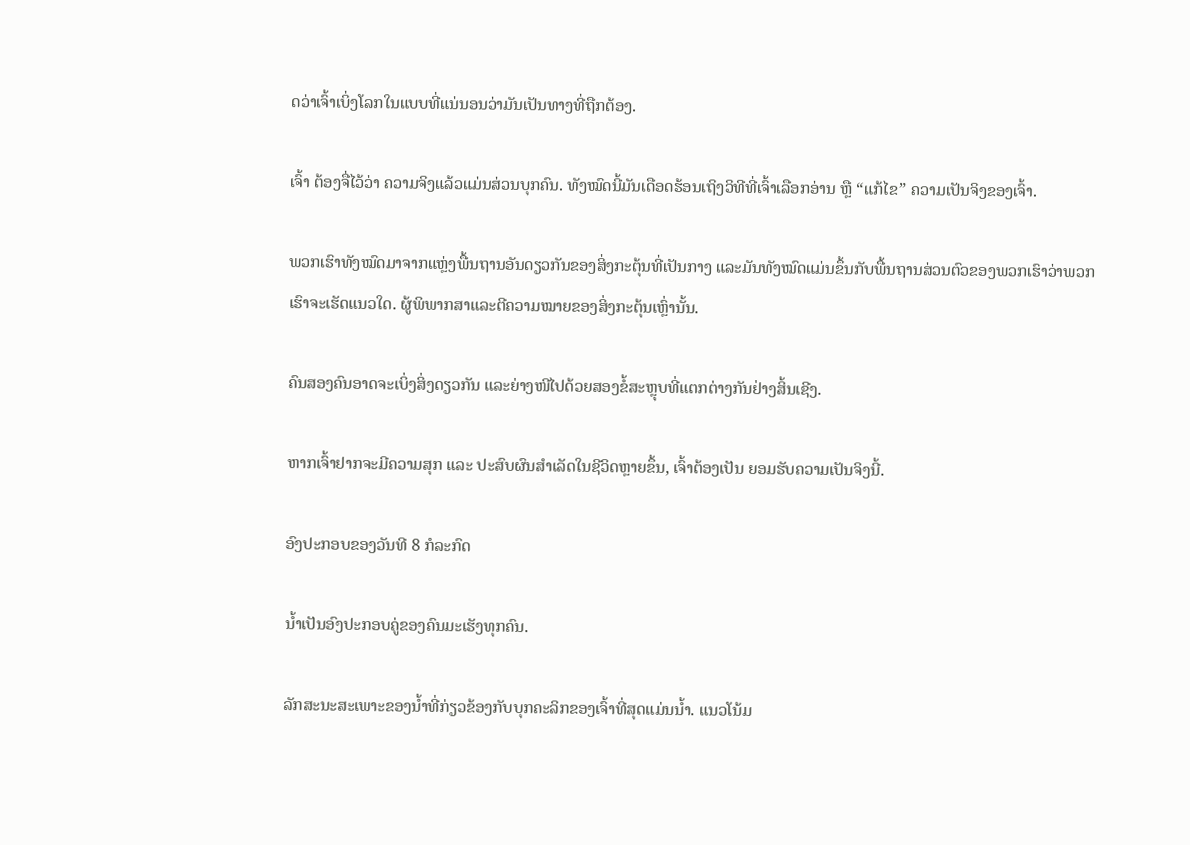ດວ່າເຈົ້າເບິ່ງໂລກໃນແບບທີ່ແນ່ນອນວ່າມັນເປັນທາງທີ່ຖືກຕ້ອງ.

ເຈົ້າ ຕ້ອງຈື່ໄວ້ວ່າ ຄວາມຈິງແລ້ວແມ່ນສ່ວນບຸກຄົນ. ທັງໝົດນີ້ມັນເດືອດຮ້ອນເຖິງວິທີທີ່ເຈົ້າເລືອກອ່ານ ຫຼື “ແກ້ໄຂ” ຄວາມເປັນຈິງຂອງເຈົ້າ.

ພວກເຮົາທັງໝົດມາຈາກແຫຼ່ງພື້ນຖານອັນດຽວກັນຂອງສິ່ງກະຕຸ້ນທີ່ເປັນກາງ ແລະມັນທັງໝົດແມ່ນຂຶ້ນກັບພື້ນຖານສ່ວນຕົວຂອງພວກເຮົາວ່າພວກເຮົາຈະເຮັດແນວໃດ. ຜູ້ພິພາກສາແລະຕີຄວາມໝາຍຂອງສິ່ງກະຕຸ້ນເຫຼົ່ານັ້ນ.

ຄົນສອງຄົນອາດຈະເບິ່ງສິ່ງດຽວກັນ ແລະຍ່າງໜີໄປດ້ວຍສອງຂໍ້ສະຫຼຸບທີ່ແຕກຕ່າງກັນຢ່າງສິ້ນເຊີງ.

ຫາກເຈົ້າຢາກຈະມີຄວາມສຸກ ແລະ ປະສົບຜົນສຳເລັດໃນຊີວິດຫຼາຍຂຶ້ນ, ເຈົ້າຕ້ອງເປັນ ຍອມຮັບຄວາມເປັນຈິງນີ້.

ອົງປະກອບຂອງວັນທີ 8 ກໍລະກົດ

ນໍ້າເປັນອົງປະກອບຄູ່ຂອງຄົນມະເຮັງທຸກຄົນ.

ລັກສະນະສະເພາະຂອງນໍ້າທີ່ກ່ຽວຂ້ອງກັບບຸກຄະລິກຂອງເຈົ້າທີ່ສຸດແມ່ນນໍ້າ. ແນວໂນ້ມ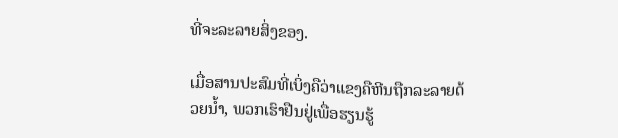ທີ່ຈະລະລາຍສິ່ງຂອງ.

ເມື່ອສານປະສົມທີ່ເບິ່ງຄືວ່າແຂງຄືຫີນຖືກລະລາຍດ້ວຍນໍ້າ, ພວກເຮົາຢືນຢູ່ເພື່ອຮຽນຮູ້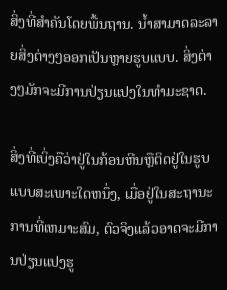ສິ່ງທີ່ສໍາຄັນໂດຍພື້ນຖານ. ນໍ້າສາມາດລະລາຍສິ່ງຕ່າງໆອອກເປັນຫຼາຍຮູບແບບ. ສິ່ງຕ່າງໆມັກຈະມີການປ່ຽນແປງໃນທໍາມະຊາດ.

ສິ່ງທີ່ເບິ່ງຄືວ່າຢູ່ໃນກ້ອນຫີນຫຼືຕິດຢູ່ໃນຮູບແບບສະເພາະໃດຫນຶ່ງ, ເມື່ອຢູ່ໃນສະຖານະການທີ່ເຫມາະສົມ, ຕົວຈິງແລ້ວອາດຈະມີການປ່ຽນແປງຮູ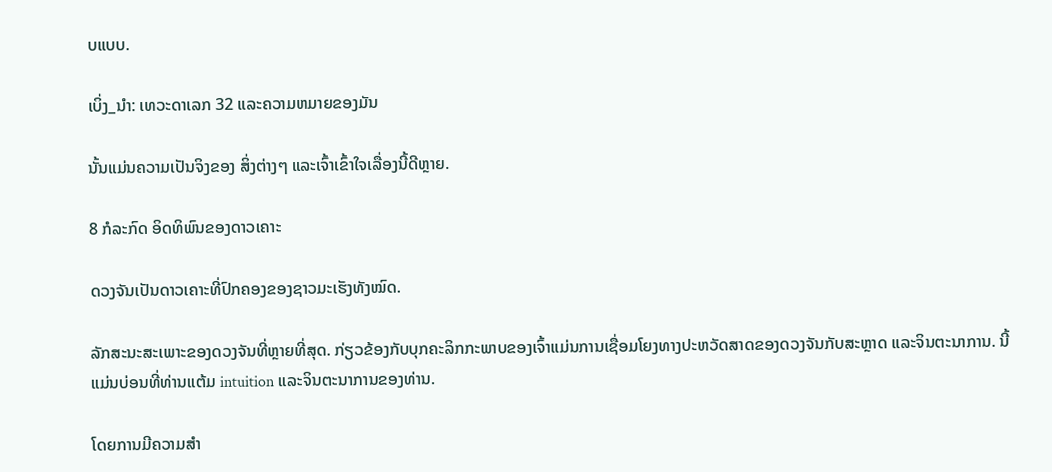ບແບບ.

ເບິ່ງ_ນຳ: ເທວະດາເລກ 32 ແລະຄວາມຫມາຍຂອງມັນ

ນັ້ນແມ່ນຄວາມເປັນຈິງຂອງ ສິ່ງຕ່າງໆ ແລະເຈົ້າເຂົ້າໃຈເລື່ອງນີ້ດີຫຼາຍ.

8 ກໍລະກົດ ອິດທິພົນຂອງດາວເຄາະ

ດວງຈັນເປັນດາວເຄາະທີ່ປົກຄອງຂອງຊາວມະເຮັງທັງໝົດ.

ລັກສະນະສະເພາະຂອງດວງຈັນທີ່ຫຼາຍທີ່ສຸດ. ກ່ຽວຂ້ອງກັບບຸກຄະລິກກະພາບຂອງເຈົ້າແມ່ນການເຊື່ອມໂຍງທາງປະຫວັດສາດຂອງດວງຈັນກັບສະຫຼາດ ແລະຈິນຕະນາການ. ນີ້ແມ່ນບ່ອນທີ່ທ່ານແຕ້ມ intuition ແລະຈິນຕະນາການຂອງທ່ານ.

ໂດຍການມີຄວາມສໍາ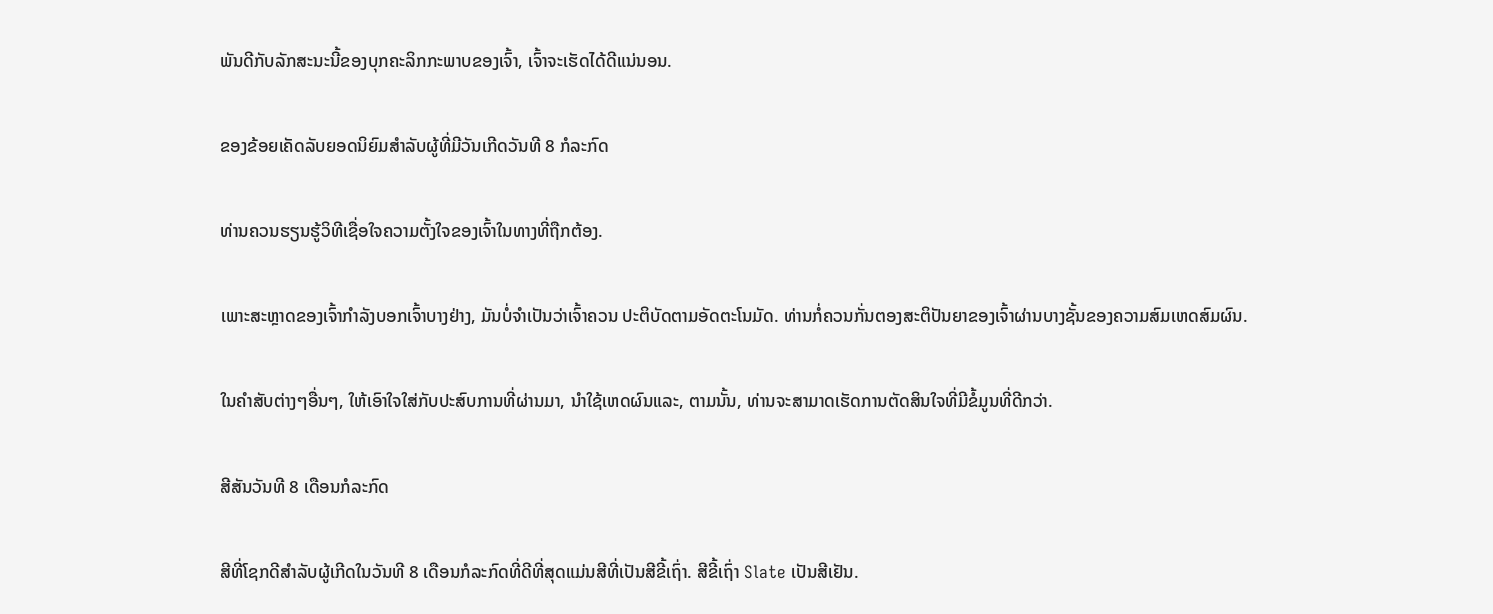ພັນດີກັບລັກສະນະນີ້ຂອງບຸກຄະລິກກະພາບຂອງເຈົ້າ, ເຈົ້າຈະເຮັດໄດ້ດີແນ່ນອນ.

ຂອງຂ້ອຍເຄັດລັບຍອດນິຍົມສຳລັບຜູ້ທີ່ມີວັນເກີດວັນທີ 8 ກໍລະກົດ

ທ່ານຄວນຮຽນຮູ້ວິທີເຊື່ອໃຈຄວາມຕັ້ງໃຈຂອງເຈົ້າໃນທາງທີ່ຖືກຕ້ອງ.

ເພາະສະຫຼາດຂອງເຈົ້າກຳລັງບອກເຈົ້າບາງຢ່າງ, ມັນບໍ່ຈຳເປັນວ່າເຈົ້າຄວນ ປະຕິບັດຕາມອັດຕະໂນມັດ. ທ່ານກໍ່ຄວນກັ່ນຕອງສະຕິປັນຍາຂອງເຈົ້າຜ່ານບາງຊັ້ນຂອງຄວາມສົມເຫດສົມຜົນ.

ໃນຄໍາສັບຕ່າງໆອື່ນໆ, ໃຫ້ເອົາໃຈໃສ່ກັບປະສົບການທີ່ຜ່ານມາ, ນໍາໃຊ້ເຫດຜົນແລະ, ຕາມນັ້ນ, ທ່ານຈະສາມາດເຮັດການຕັດສິນໃຈທີ່ມີຂໍ້ມູນທີ່ດີກວ່າ.

ສີສັນວັນທີ 8 ເດືອນກໍລະກົດ

ສີທີ່ໂຊກດີສໍາລັບຜູ້ເກີດໃນວັນທີ 8 ເດືອນກໍລະກົດທີ່ດີທີ່ສຸດແມ່ນສີທີ່ເປັນສີຂີ້ເຖົ່າ. ສີຂີ້ເຖົ່າ Slate ເປັນສີເຢັນ.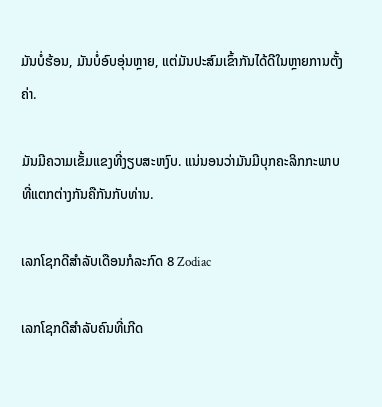ມັນບໍ່ຮ້ອນ, ມັນບໍ່ອົບອຸ່ນຫຼາຍ, ແຕ່ມັນປະສົມເຂົ້າກັນໄດ້ດີໃນຫຼາຍການຕັ້ງຄ່າ.

ມັນມີຄວາມເຂັ້ມແຂງທີ່ງຽບສະຫງົບ. ແນ່ນອນວ່າມັນມີບຸກຄະລິກກະພາບທີ່ແຕກຕ່າງກັນຄືກັນກັບທ່ານ.

ເລກໂຊກດີສຳລັບເດືອນກໍລະກົດ 8 Zodiac

ເລກໂຊກດີສຳລັບຄົນທີ່ເກີດ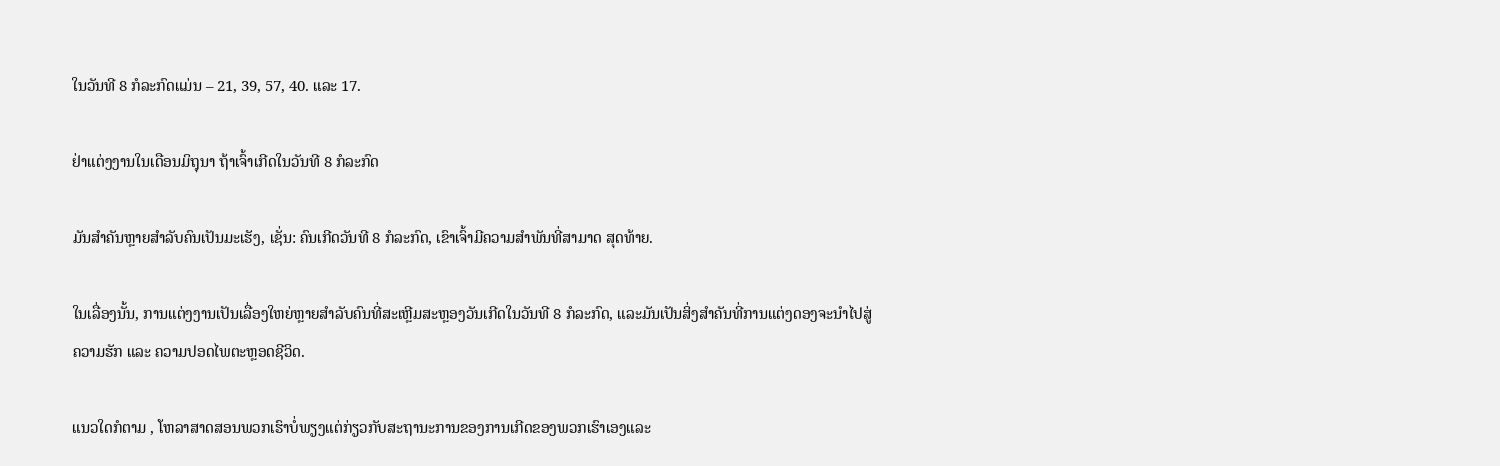ໃນວັນທີ 8 ກໍລະກົດແມ່ນ – 21, 39, 57, 40. ແລະ 17.

ຢ່າແຕ່ງງານໃນເດືອນມິຖຸນາ ຖ້າເຈົ້າເກີດໃນວັນທີ 8 ກໍລະກົດ

ມັນສຳຄັນຫຼາຍສຳລັບຄົນເປັນມະເຮັງ, ເຊັ່ນ: ຄົນເກີດວັນທີ 8 ກໍລະກົດ, ເຂົາເຈົ້າມີຄວາມສໍາພັນທີ່ສາມາດ ສຸດທ້າຍ.

ໃນເລື່ອງນັ້ນ, ການແຕ່ງງານເປັນເລື່ອງໃຫຍ່ຫຼາຍສຳລັບຄົນທີ່ສະເຫຼີມສະຫຼອງວັນເກີດໃນວັນທີ 8 ກໍລະກົດ, ແລະມັນເປັນສິ່ງສຳຄັນທີ່ການແຕ່ງດອງຈະນຳໄປສູ່ຄວາມຮັກ ແລະ ຄວາມປອດໄພຕະຫຼອດຊີວິດ.

ແນວໃດກໍຕາມ , ໂຫລາສາດສອນພວກເຮົາບໍ່ພຽງແຕ່ກ່ຽວກັບສະຖານະການຂອງການເກີດຂອງພວກເຮົາເອງແລະ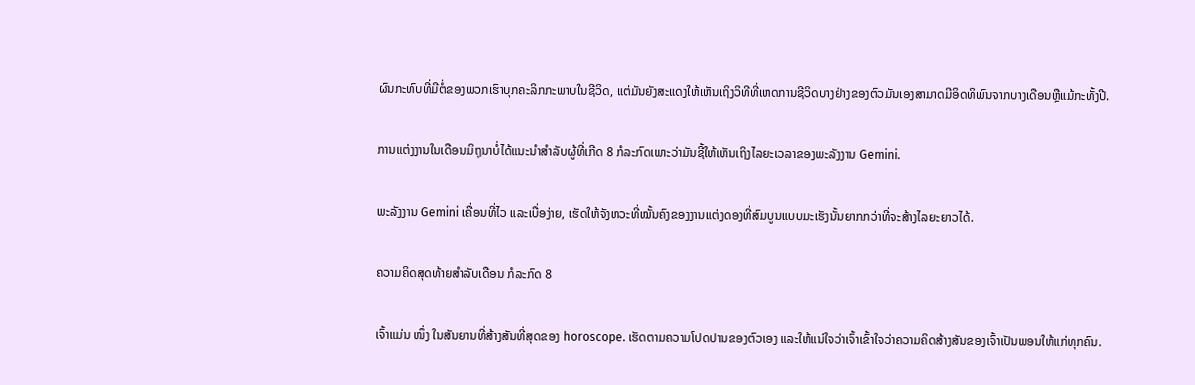ຜົນກະທົບທີ່ມີຕໍ່ຂອງພວກເຮົາບຸກຄະລິກກະພາບໃນຊີວິດ, ແຕ່ມັນຍັງສະແດງໃຫ້ເຫັນເຖິງວິທີທີ່ເຫດການຊີວິດບາງຢ່າງຂອງຕົວມັນເອງສາມາດມີອິດທິພົນຈາກບາງເດືອນຫຼືແມ້ກະທັ້ງປີ.

ການແຕ່ງງານໃນເດືອນມິຖຸນາບໍ່ໄດ້ແນະນໍາສໍາລັບຜູ້ທີ່ເກີດ 8 ກໍລະກົດເພາະວ່າມັນຊີ້ໃຫ້ເຫັນເຖິງໄລຍະເວລາຂອງພະລັງງານ Gemini.

ພະລັງງານ Gemini ເຄື່ອນທີ່ໄວ ແລະເບື່ອງ່າຍ, ເຮັດໃຫ້ຈັງຫວະທີ່ໝັ້ນຄົງຂອງງານແຕ່ງດອງທີ່ສົມບູນແບບມະເຮັງນັ້ນຍາກກວ່າທີ່ຈະສ້າງໄລຍະຍາວໄດ້.

ຄວາມຄິດສຸດທ້າຍສຳລັບເດືອນ ກໍລະກົດ 8

ເຈົ້າແມ່ນ ໜຶ່ງ ໃນສັນຍານທີ່ສ້າງສັນທີ່ສຸດຂອງ horoscope. ເຮັດຕາມຄວາມໂປດປານຂອງຕົວເອງ ແລະໃຫ້ແນ່ໃຈວ່າເຈົ້າເຂົ້າໃຈວ່າຄວາມຄິດສ້າງສັນຂອງເຈົ້າເປັນພອນໃຫ້ແກ່ທຸກຄົນ.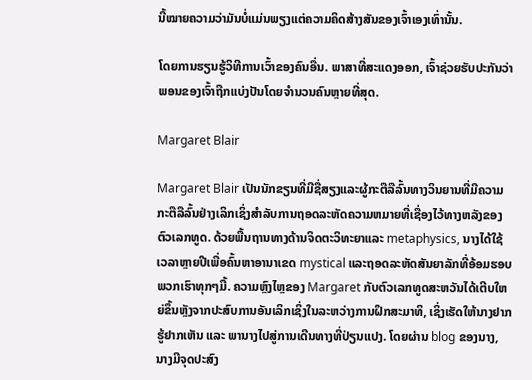ນີ້ໝາຍຄວາມວ່າມັນບໍ່ແມ່ນພຽງແຕ່ຄວາມຄິດສ້າງສັນຂອງເຈົ້າເອງເທົ່ານັ້ນ.

ໂດຍການຮຽນຮູ້ວິທີການເວົ້າຂອງຄົນອື່ນ. ພາສາທີ່ສະແດງອອກ, ເຈົ້າຊ່ວຍຮັບປະກັນວ່າພອນຂອງເຈົ້າຖືກແບ່ງປັນໂດຍຈໍານວນຄົນຫຼາຍທີ່ສຸດ.

Margaret Blair

Margaret Blair ເປັນນັກຂຽນທີ່ມີຊື່ສຽງແລະຜູ້ກະຕືລືລົ້ນທາງວິນຍານທີ່ມີຄວາມກະຕືລືລົ້ນຢ່າງເລິກເຊິ່ງສໍາລັບການຖອດລະຫັດຄວາມຫມາຍທີ່ເຊື່ອງໄວ້ທາງຫລັງຂອງຕົວເລກທູດ. ດ້ວຍພື້ນຖານທາງດ້ານຈິດຕະວິທະຍາແລະ metaphysics, ນາງໄດ້ໃຊ້ເວລາຫຼາຍປີເພື່ອຄົ້ນຫາອານາເຂດ mystical ແລະຖອດລະຫັດສັນຍາລັກທີ່ອ້ອມຮອບພວກເຮົາທຸກໆມື້. ຄວາມຫຼົງໄຫຼຂອງ Margaret ກັບຕົວເລກທູດສະຫວັນໄດ້ເຕີບໃຫຍ່ຂຶ້ນຫຼັງຈາກປະສົບການອັນເລິກເຊິ່ງໃນລະຫວ່າງການຝຶກສະມາທິ, ເຊິ່ງເຮັດໃຫ້ນາງຢາກຮູ້ຢາກເຫັນ ແລະ ພານາງໄປສູ່ການເດີນທາງທີ່ປ່ຽນແປງ. ໂດຍຜ່ານ blog ຂອງນາງ, ນາງມີຈຸດປະສົງ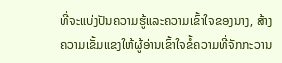ທີ່ຈະແບ່ງປັນຄວາມຮູ້ແລະຄວາມເຂົ້າໃຈຂອງນາງ, ສ້າງຄວາມເຂັ້ມແຂງໃຫ້ຜູ້ອ່ານເຂົ້າໃຈຂໍ້ຄວາມທີ່ຈັກກະວານ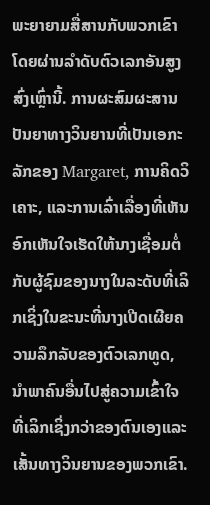ພະຍາຍາມສື່ສານກັບພວກເຂົາໂດຍຜ່ານລໍາດັບຕົວເລກອັນສູງສົ່ງເຫຼົ່ານີ້. ການຜະສົມຜະສານປັນຍາທາງວິນຍານທີ່ເປັນເອກະລັກຂອງ Margaret, ການຄິດວິເຄາະ, ແລະການເລົ່າເລື່ອງທີ່ເຫັນອົກເຫັນໃຈເຮັດໃຫ້ນາງເຊື່ອມຕໍ່ກັບຜູ້ຊົມຂອງນາງໃນລະດັບທີ່ເລິກເຊິ່ງໃນຂະນະທີ່ນາງເປີດເຜີຍຄວາມລຶກລັບຂອງຕົວເລກທູດ, ນໍາພາຄົນອື່ນໄປສູ່ຄວາມເຂົ້າໃຈທີ່ເລິກເຊິ່ງກວ່າຂອງຕົນເອງແລະເສັ້ນທາງວິນຍານຂອງພວກເຂົາ.